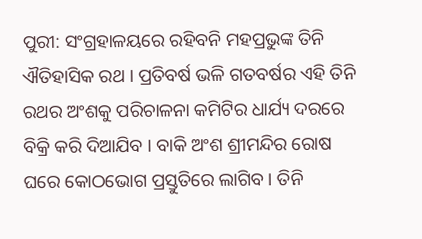ପୁରୀ: ସଂଗ୍ରହାଳୟରେ ରହିବନି ମହପ୍ରଭୁଙ୍କ ତିନି ଐତିହାସିକ ରଥ । ପ୍ରତିବର୍ଷ ଭଳି ଗତବର୍ଷର ଏହି ତିନି ରଥର ଅଂଶକୁ ପରିଚାଳନା କମିଟିର ଧାର୍ଯ୍ୟ ଦରରେ ବିକ୍ରି କରି ଦିଆଯିବ । ବାକି ଅଂଶ ଶ୍ରୀମନ୍ଦିର ରୋଷ ଘରେ କୋଠଭୋଗ ପ୍ରସ୍ତୁତିରେ ଲାଗିବ । ତିନି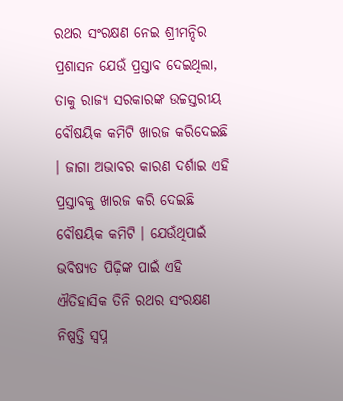ରଥର ସଂରକ୍ଷଣ ନେଇ ଶ୍ରୀମନ୍ଦିର ପ୍ରଶାସନ ଯେଉଁ ପ୍ରସ୍ତାବ ଦେଇଥିଲା, ତାକୁ ରାଜ୍ୟ ସରକାରଙ୍କ ଉଚ୍ଚସ୍ତରୀୟ ବୌଷୟିକ କମିଟି ଖାରଜ କରିଦେଇଛି । ଜାଗା ଅଭାବର କାରଣ ଦର୍ଶାଇ ଏହି ପ୍ରସ୍ତାବକୁ ଖାରଜ କରି ଦେଇଛି ବୌଷୟିକ କମିଟି । ଯେଉଁଥିପାଇଁ ଭବିଷ୍ୟତ ପିଢ଼ିଙ୍କ ପାଇଁ ଏହି ଐତିହାସିକ ତିନି ରଥର ସଂରକ୍ଷଣ ନିଷ୍ପତ୍ତି ସ୍ୱପ୍ନ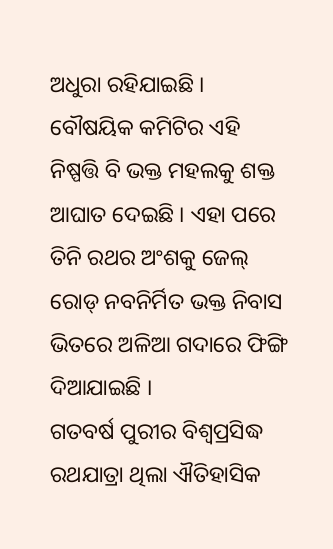ଅଧୁରା ରହିଯାଇଛି । ବୌଷୟିକ କମିଟିର ଏହି ନିଷ୍ପତ୍ତି ବି ଭକ୍ତ ମହଲକୁ ଶକ୍ତ ଆଘାତ ଦେଇଛି । ଏହା ପରେ ତିନି ରଥର ଅଂଶକୁ ଜେଲ୍ ରୋଡ୍ ନବନିର୍ମିତ ଭକ୍ତ ନିବାସ ଭିତରେ ଅଳିଆ ଗଦାରେ ଫିଙ୍ଗି ଦିଆଯାଇଛି ।
ଗତବର୍ଷ ପୁରୀର ବିଶ୍ୱପ୍ରସିଦ୍ଧ ରଥଯାତ୍ରା ଥିଲା ଐତିହାସିକ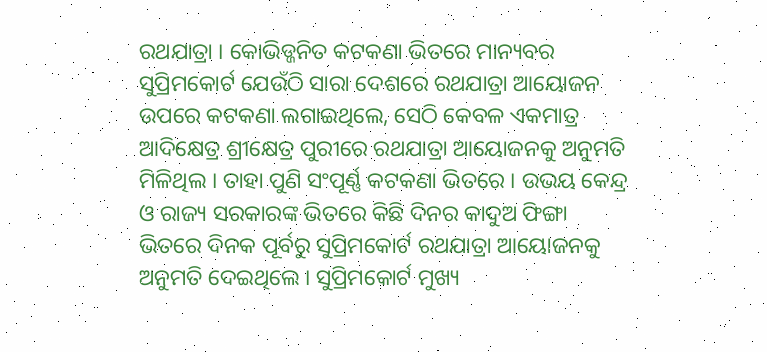ରଥଯାତ୍ରା । କୋଭିଡ୍ଜନିତ କଟକଣା ଭିତରେ ମାନ୍ୟବର ସୁପ୍ରିମକୋର୍ଟ ଯେଉଁଠି ସାରା ଦେଶରେ ରଥଯାତ୍ରା ଆୟୋଜନ ଉପରେ କଟକଣା ଲଗାଇଥିଲେ, ସେଠି କେବଳ ଏକମାତ୍ର ଆଦିକ୍ଷେତ୍ର ଶ୍ରୀକ୍ଷେତ୍ର ପୁରୀରେ ରଥଯାତ୍ରା ଆୟୋଜନକୁ ଅନୁମତି ମିଳିଥିଲ । ତାହା ପୁଣି ସଂପୂର୍ଣ୍ଣ କଟକଣା ଭିତରେ । ଉଭୟ କେନ୍ଦ୍ର ଓ ରାଜ୍ୟ ସରକାରଙ୍କ ଭିତରେ କିଛି ଦିନର କାଦୁଅ ଫିଙ୍ଗା ଭିତରେ ଦିନକ ପୂର୍ବରୁ ସୁପ୍ରିମକୋର୍ଟ ରଥଯାତ୍ରା ଆୟୋଜନକୁ ଅନୁମତି ଦେଇଥିଲେ । ସୁପ୍ରିମକୋର୍ଟ ମୁଖ୍ୟ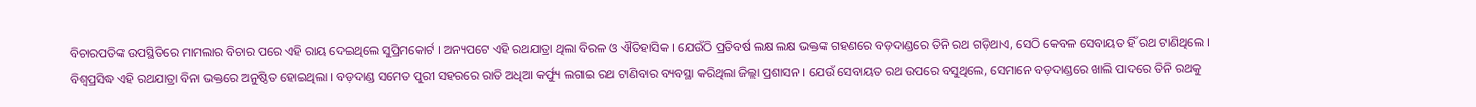ବିଚାରପତିଙ୍କ ଉପସ୍ଥିତିରେ ମାମଲାର ବିଚାର ପରେ ଏହି ରାୟ ଦେଇଥିଲେ ସୁପ୍ରିମକୋର୍ଟ । ଅନ୍ୟପଟେ ଏହି ରଥଯାତ୍ରା ଥିଲା ବିରଳ ଓ ଐତିହାସିକ । ଯେଉଁଠି ପ୍ରତିବର୍ଷ ଲକ୍ଷ ଲକ୍ଷ ଭକ୍ତଙ୍କ ଗହଣରେ ବଡ଼ଦାଣ୍ଡରେ ତିନି ରଥ ଗଡ଼ିଥାଏ, ସେଠି କେବଳ ସେବାୟତ ହିଁ ରଥ ଟାଣିଥିଲେ । ବିଶ୍ୱପ୍ରସିଦ୍ଧ ଏହି ରଥଯାତ୍ରା ବିନା ଭକ୍ତରେ ଅନୁଷ୍ଠିତ ହୋଇଥିଲା । ବଡ଼ଦାଣ୍ଡ ସମେତ ପୁରୀ ସହରରେ ରାତି ଅଧିଆ କର୍ଫ୍ୟୁ ଲଗାଇ ରଥ ଟାଣିବାର ବ୍ୟବସ୍ଥା କରିଥିଲା ଜିଲ୍ଲା ପ୍ରଶାସନ । ଯେଉଁ ସେବାୟତ ରଥ ଉପରେ ବସୁଥିଲେ, ସେମାନେ ବଡ଼ଦାଣ୍ଡରେ ଖାଲି ପାଦରେ ତିନି ରଥକୁ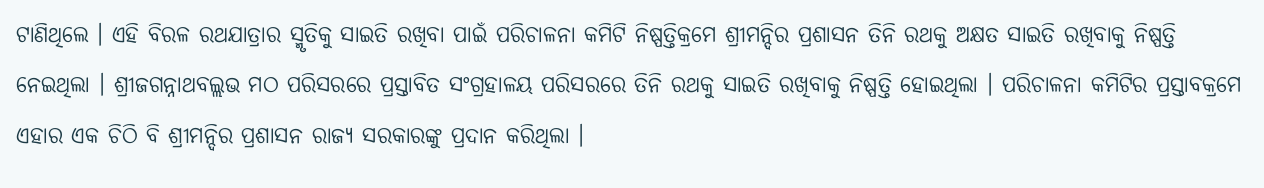ଟାଣିଥିଲେ । ଏହି ବିରଳ ରଥଯାତ୍ରାର ସ୍ମୃତିକୁ ସାଇତି ରଖିବା ପାଇଁ ପରିଚାଳନା କମିଟି ନିଷ୍ପତ୍ତିକ୍ରମେ ଶ୍ରୀମନ୍ଦିର ପ୍ରଶାସନ ତିନି ରଥକୁ ଅକ୍ଷତ ସାଇତି ରଖିବାକୁ ନିଷ୍ପତ୍ତି ନେଇଥିଲା । ଶ୍ରୀଜଗନ୍ନାଥବଲ୍ଲଭ ମଠ ପରିସରରେ ପ୍ରସ୍ତାବିତ ସଂଗ୍ରହାଳୟ ପରିସରରେ ତିନି ରଥକୁ ସାଇତି ରଖିବାକୁ ନିଷ୍ପତ୍ତି ହୋଇଥିଲା । ପରିଚାଳନା କମିଟିର ପ୍ରସ୍ତାବକ୍ରମେ ଏହାର ଏକ ଚିଠି ବି ଶ୍ରୀମନ୍ଦିର ପ୍ରଶାସନ ରାଜ୍ୟ ସରକାରଙ୍କୁ ପ୍ରଦାନ କରିଥିଲା ।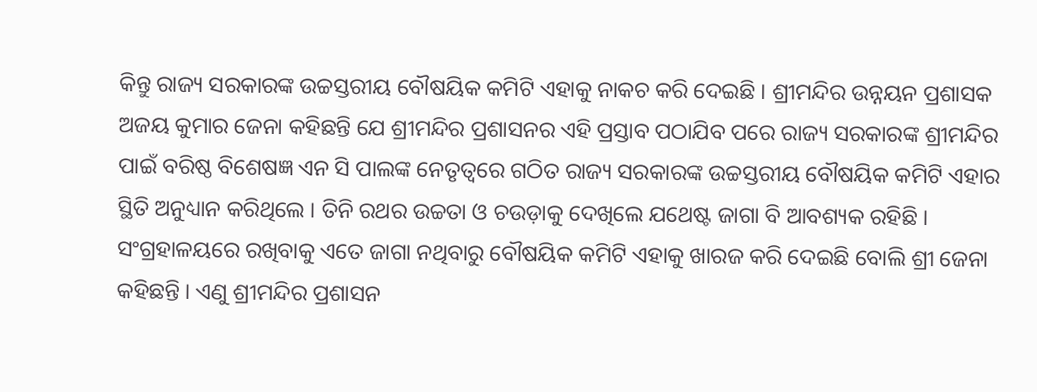କିନ୍ତୁ ରାଜ୍ୟ ସରକାରଙ୍କ ଉଚ୍ଚସ୍ତରୀୟ ବୌଷୟିକ କମିଟି ଏହାକୁ ନାକଚ କରି ଦେଇଛି । ଶ୍ରୀମନ୍ଦିର ଉନ୍ନୟନ ପ୍ରଶାସକ ଅଜୟ କୁମାର ଜେନା କହିଛନ୍ତି ଯେ ଶ୍ରୀମନ୍ଦିର ପ୍ରଶାସନର ଏହି ପ୍ରସ୍ତାବ ପଠାଯିବ ପରେ ରାଜ୍ୟ ସରକାରଙ୍କ ଶ୍ରୀମନ୍ଦିର ପାଇଁ ବରିଷ୍ଠ ବିଶେଷଜ୍ଞ ଏନ ସି ପାଲଙ୍କ ନେତୃତ୍ୱରେ ଗଠିତ ରାଜ୍ୟ ସରକାରଙ୍କ ଉଚ୍ଚସ୍ତରୀୟ ବୌଷୟିକ କମିଟି ଏହାର ସ୍ଥିତି ଅନୁଧ୍ୟାନ କରିଥିଲେ । ତିନି ରଥର ଉଚ୍ଚତା ଓ ଚଉଡ଼ାକୁ ଦେଖିଲେ ଯଥେଷ୍ଟ ଜାଗା ବି ଆବଶ୍ୟକ ରହିଛି । ସଂଗ୍ରହାଳୟରେ ରଖିବାକୁ ଏତେ ଜାଗା ନଥିବାରୁ ବୌଷୟିକ କମିଟି ଏହାକୁ ଖାରଜ କରି ଦେଇଛି ବୋଲି ଶ୍ରୀ ଜେନା କହିଛନ୍ତି । ଏଣୁ ଶ୍ରୀମନ୍ଦିର ପ୍ରଶାସନ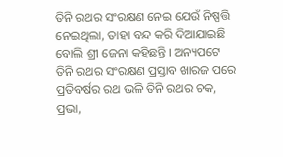ତିନି ରଥର ସଂରକ୍ଷଣ ନେଇ ଯେଉଁ ନିଷ୍ପତ୍ତି ନେଇଥିଲା, ତାହା ବନ୍ଦ କରି ଦିଆଯାଇଛି ବୋଲି ଶ୍ରୀ ଜେନା କହିଛନ୍ତି । ଅନ୍ୟପଟେ ତିନି ରଥର ସଂରକ୍ଷଣ ପ୍ରସ୍ତାବ ଖାରଜ ପରେ ପ୍ରତିବର୍ଷର ରଥ ଭଳି ତିନି ରଥର ଚକ, ପ୍ରଭା,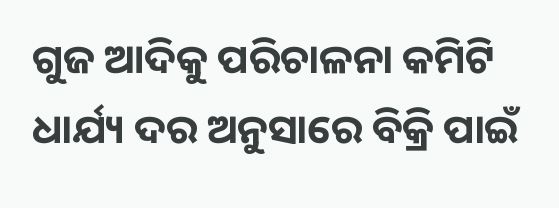ଗୁଜ ଆଦିକୁ ପରିଚାଳନା କମିଟି ଧାର୍ଯ୍ୟ ଦର ଅନୁସାରେ ବିକ୍ରି ପାଇଁ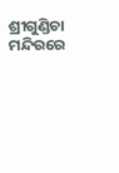ଶ୍ରୀଗୁଣ୍ଡିଚା ମନ୍ଦିରରେ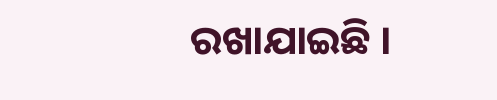ରଖାଯାଇଛି ।